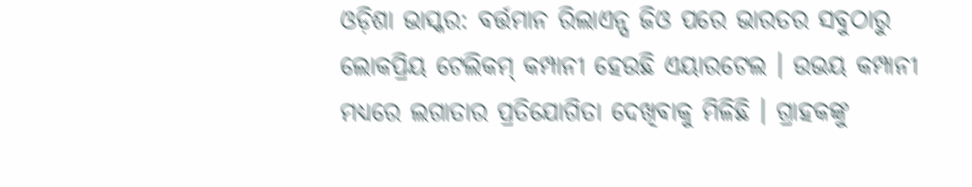ଓଡ଼ିଶା ଭାସ୍କର: ବର୍ତ୍ତମାନ ରିଲାଏନ୍ସ ଜିଓ ପରେ ଭାରତର ସବୁଠାରୁ ଲୋକପ୍ରିୟ ଟେଲିକମ୍ କମ୍ପାନୀ ହେଉଛି ଏୟାରଟେଲ । ଉଭୟ କମ୍ପାନୀ ମଧ୍ୟରେ ଲଗାତାର ପ୍ରତିଯୋଗିତା ଦେଖିବାକୁ ମିଳିଛି । ଗ୍ରାହକଙ୍କୁ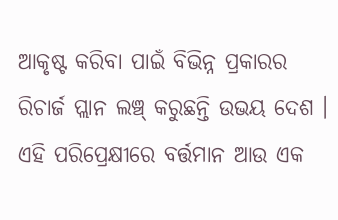ଆକୃଷ୍ଟ କରିବା ପାଇଁ ବିଭିନ୍ନ ପ୍ରକାରର ରିଚାର୍ଜ ପ୍ଲାନ ଲଞ୍ଚ୍ କରୁଛନ୍ତି ଉଭୟ ଦେଶ । ଏହି ପରିପ୍ରେକ୍ଷୀରେ ବର୍ତ୍ତମାନ ଆଉ ଏକ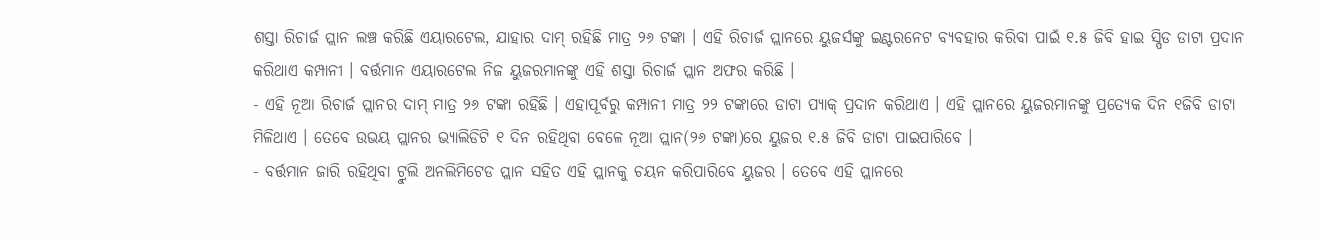ଶସ୍ତା ରିଚାର୍ଜ ପ୍ଲାନ ଲଞ୍ଚ କରିଛି ଏୟାରଟେଲ, ଯାହାର ଦାମ୍ ରହିଛି ମାତ୍ର ୨୬ ଟଙ୍କା । ଏହି ରିଚାର୍ଜ ପ୍ଲାନରେ ୟୁଜର୍ସଙ୍କୁ ଇଣ୍ଟରନେଟ ବ୍ୟବହାର କରିବା ପାଇଁ ୧.୫ ଜିବି ହାଇ ସ୍ପିଡ ଡାଟା ପ୍ରଦାନ କରିଥାଏ କମ୍ପାନୀ । ବର୍ତ୍ତମାନ ଏୟାରଟେଲ ନିଜ ୟୁଜରମାନଙ୍କୁ ଏହି ଶସ୍ତା ରିଚାର୍ଜ ପ୍ଲାନ ଅଫର କରିଛି ।
- ଏହି ନୂଆ ରିଚାର୍ଜ ପ୍ଲାନର ଦାମ୍ ମାତ୍ର ୨୬ ଟଙ୍କା ରହିଛି । ଏହାପୂର୍ବରୁ କମ୍ପାନୀ ମାତ୍ର ୨୨ ଟଙ୍କାରେ ଡାଟା ପ୍ୟାକ୍ ପ୍ରଦାନ କରିଥାଏ । ଏହି ପ୍ଲାନରେ ୟୁଜରମାନଙ୍କୁ ପ୍ରତ୍ୟେକ ଦିନ ୧ଜିବି ଡାଟା ମିଳିଥାଏ । ତେବେ ଉଭୟ ପ୍ଲାନର ଭ୍ୟାଲିଡିଟି ୧ ଦିନ ରହିଥିବା ବେଳେ ନୂଆ ପ୍ଲାନ(୨୬ ଟଙ୍କା)ରେ ୟୁଜର ୧.୫ ଜିବି ଡାଟା ପାଇପାରିବେ ।
- ବର୍ତ୍ତମାନ ଜାରି ରହିଥିବା ଟ୍ରୁଲି ଅନଲିମିଟେଡ ପ୍ଲାନ ସହିତ ଏହି ପ୍ଲାନକୁ ଚୟନ କରିପାରିବେ ୟୁଜର । ତେବେ ଏହି ପ୍ଲାନରେ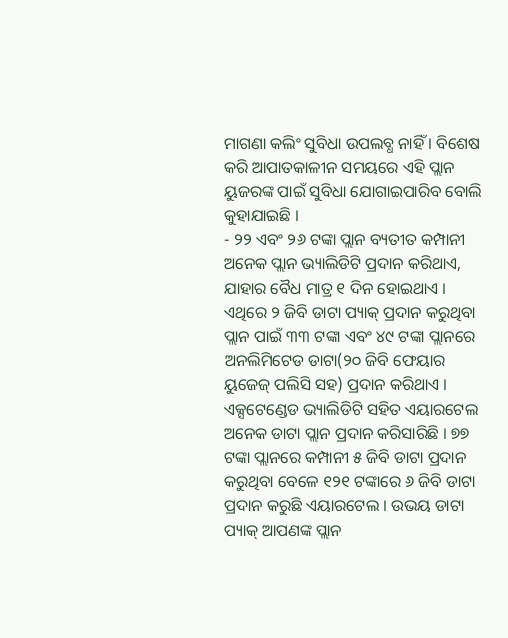ମାଗଣା କଲିଂ ସୁବିଧା ଉପଲବ୍ଧ ନାହିଁ । ବିଶେଷ କରି ଆପାତକାଳୀନ ସମୟରେ ଏହି ପ୍ଲାନ ୟୁଜରଙ୍କ ପାଇଁ ସୁବିଧା ଯୋଗାଇପାରିବ ବୋଲି କୁହାଯାଇଛି ।
- ୨୨ ଏବଂ ୨୬ ଟଙ୍କା ପ୍ଲାନ ବ୍ୟତୀତ କମ୍ପାନୀ ଅନେକ ପ୍ଲାନ ଭ୍ୟାଲିଡିଟି ପ୍ରଦାନ କରିଥାଏ, ଯାହାର ବୈଧ ମାତ୍ର ୧ ଦିନ ହୋଇଥାଏ । ଏଥିରେ ୨ ଜିବି ଡାଟା ପ୍ୟାକ୍ ପ୍ରଦାନ କରୁଥିବା ପ୍ଲାନ ପାଇଁ ୩୩ ଟଙ୍କା ଏବଂ ୪୯ ଟଙ୍କା ପ୍ଲାନରେ ଅନଲିମିଟେଡ ଡାଟା(୨୦ ଜିବି ଫେୟାର ୟୁଜେଜ୍ ପଲିସି ସହ) ପ୍ରଦାନ କରିଥାଏ ।
ଏକ୍ସଟେଣ୍ଡେଡ ଭ୍ୟାଲିଡିଟି ସହିତ ଏୟାରଟେଲ ଅନେକ ଡାଟା ପ୍ଲାନ ପ୍ରଦାନ କରିସାରିଛି । ୭୭ ଟଙ୍କା ପ୍ଲାନରେ କମ୍ପାନୀ ୫ ଜିବି ଡାଟା ପ୍ରଦାନ କରୁଥିବା ବେଳେ ୧୨୧ ଟଙ୍କାରେ ୬ ଜିବି ଡାଟା ପ୍ରଦାନ କରୁଛି ଏୟାରଟେଲ । ଉଭୟ ଡାଟା ପ୍ୟାକ୍ ଆପଣଙ୍କ ପ୍ଲାନ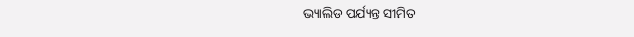ଭ୍ୟାଲିଡ ପର୍ଯ୍ୟନ୍ତ ସୀମିତ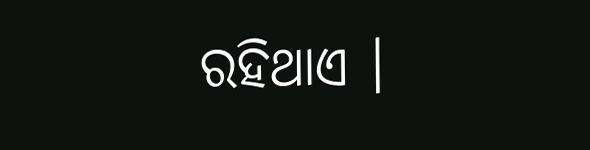ରହିଥାଏ ।